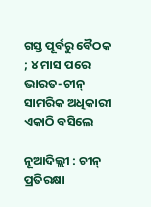ଗସ୍ତ ପୂର୍ବରୁ ବୈଠକ ; ୪ ମାସ ପରେ ଭାରତ-ଚୀନ୍ ସାମରିକ ଅଧିକାରୀ ଏକାଠି ବସିଲେ

ନୂଆଦିଲ୍ଲୀ : ଚୀନ୍ ପ୍ରତିରକ୍ଷା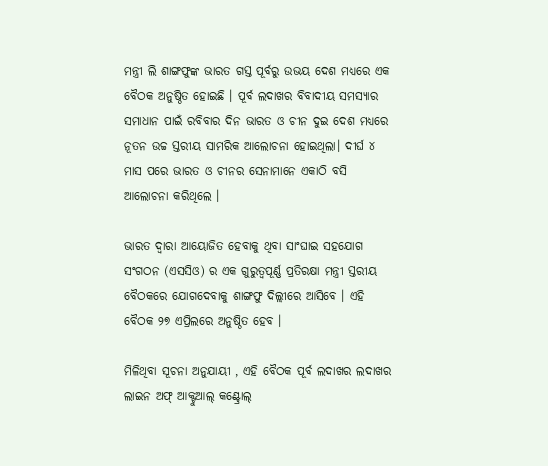ମନ୍ତ୍ରୀ ଲି ଶାଙ୍ଗଫୁଙ୍କ ଭାରତ ଗସ୍ତ ପୂର୍ବରୁ ଉଭୟ ଦେଶ ମଧ୍ୟରେ ଏକ ବୈଠକ ଅନୁଷ୍ଠିତ ହୋଇଛି । ପୂର୍ବ ଲଦାଖର ବିବାଦୀୟ ସମସ୍ୟାର ସମାଧାନ ପାଇଁ ରବିବାର ଦିନ ଭାରତ ଓ ଚୀନ ଦୁଇ ଦେଶ ମଧ୍ୟରେ ନୂତନ ଉଚ୍ଚ ସ୍ତରୀୟ ସାମରିକ ଆଲୋଚନା ହୋଇଥିଲା। ଦୀର୍ଘ ୪ ମାସ ପରେ ଭାରତ ଓ ଚୀନର ସେନାମାନେ ଏକାଠି ବସି ଆଲୋଚନା କରିଥିଲେ ।

ଭାରତ ଦ୍ୱାରା ଆୟୋଜିତ ହେବାକୁ ଥିବା ସାଂଘାଇ ସହଯୋଗ ସଂଗଠନ (ଏସସିଓ) ର ଏକ ଗୁରୁତ୍ୱପୂର୍ଣ୍ଣ ପ୍ରତିରକ୍ଷା ମନ୍ତ୍ରୀ ସ୍ତରୀୟ ବୈଠକରେ ଯୋଗଦେବାକୁ ଶାଙ୍ଗଫୁ ଦିଲ୍ଲୀରେ ଆସିବେ । ଏହି ବୈଠକ ୨୭ ଏପ୍ରିଲରେ ଅନୁଷ୍ଠିତ ହେବ ।

ମିଳିଥିବା ସୂଚନା ଅନୁଯାୟୀ , ଏହି ବୈଠକ ପୂର୍ବ ଲଦାଖର ଲଦାଖର ଲାଇନ ଅଫ୍ ଆକ୍ଟୁଆଲ୍ କଣ୍ଟ୍ରୋଲ୍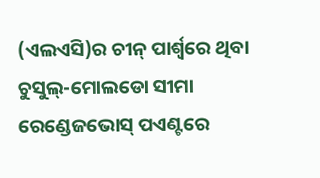(ଏଲଏସି)ର ଚୀନ୍ ପାର୍ଶ୍ୱରେ ଥିବା ଚୁସୁଲ୍-ମୋଲଡୋ ସୀମା ରେଣ୍ଡେଜଭୋସ୍ ପଏଣ୍ଟରେ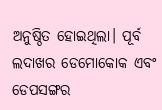ଅନୁଷ୍ଠିତ ହୋଇଥିଲା। ପୂର୍ବ ଲଦାଖର ଡେମୋକୋକ ଏବଂ ଡେପସଙ୍ଗର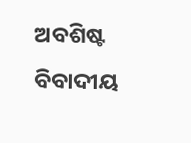ଅବଶିଷ୍ଟ ବିବାଦୀୟ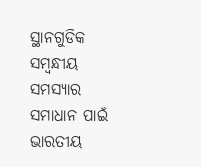ସ୍ଥାନଗୁଡିକ ସମ୍ବନ୍ଧୀୟ ସମସ୍ୟାର ସମାଧାନ ପାଇଁ ଭାରତୀୟ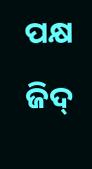ପକ୍ଷ ଜିଦ୍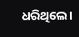ଧରିଥିଲେ।